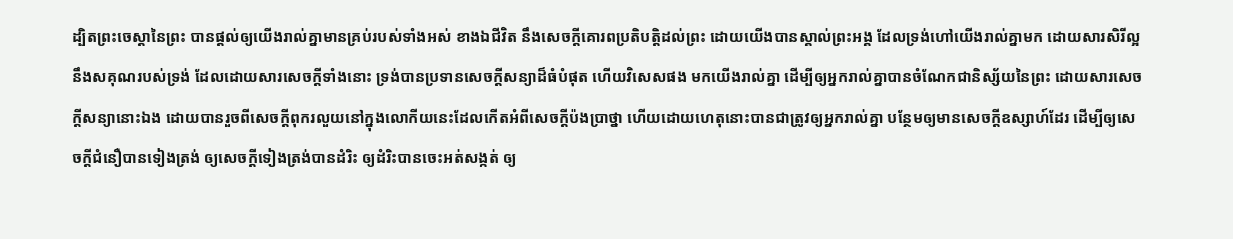ដ្បិតព្រះចេស្តានៃព្រះ បានផ្តល់ឲ្យយើងរាល់គ្នាមានគ្រប់របស់ទាំងអស់ ខាងឯជីវិត នឹងសេចក្ដីគោរពប្រតិបត្តិដល់ព្រះ ដោយយើងបានស្គាល់ព្រះអង្គ ដែលទ្រង់ហៅយើងរាល់គ្នាមក ដោយសារសិរីល្អ នឹងសគុណរបស់ទ្រង់ ដែលដោយសារសេចក្ដីទាំងនោះ ទ្រង់បានប្រទានសេចក្ដីសន្យាដ៏ធំបំផុត ហើយវិសេសផង មកយើងរាល់គ្នា ដើម្បីឲ្យអ្នករាល់គ្នាបានចំណែកជានិស្ស័យនៃព្រះ ដោយសារសេចក្ដីសន្យានោះឯង ដោយបានរួចពីសេចក្ដីពុករលួយនៅក្នុងលោកីយនេះដែលកើតអំពីសេចក្ដីប៉ងប្រាថ្នា ហើយដោយហេតុនោះបានជាត្រូវឲ្យអ្នករាល់គ្នា បន្ថែមឲ្យមានសេចក្ដីឧស្សាហ៍ដែរ ដើម្បីឲ្យសេចក្ដីជំនឿបានទៀងត្រង់ ឲ្យសេចក្ដីទៀងត្រង់បានដំរិះ ឲ្យដំរិះបានចេះអត់សង្កត់ ឲ្យ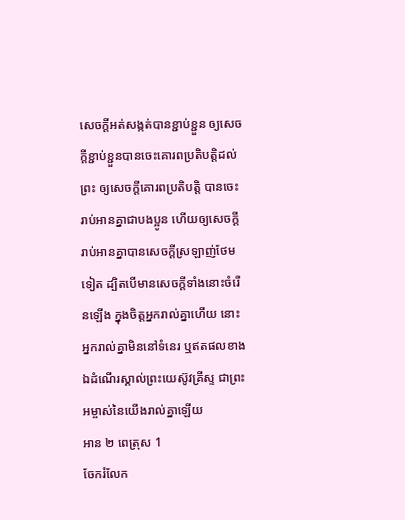សេចក្ដីអត់សង្កត់បានខ្ជាប់ខ្ជួន ឲ្យសេចក្ដីខ្ជាប់ខ្ជួនបានចេះគោរពប្រតិបត្តិដល់ព្រះ ឲ្យសេចក្ដីគោរពប្រតិបត្តិ បានចេះរាប់អានគ្នាជាបងប្អូន ហើយឲ្យសេចក្ដីរាប់អានគ្នាបានសេចក្ដីស្រឡាញ់ថែមទៀត ដ្បិតបើមានសេចក្ដីទាំងនោះចំរើនឡើង ក្នុងចិត្តអ្នករាល់គ្នាហើយ នោះអ្នករាល់គ្នាមិននៅទំនេរ ឬឥតផលខាងឯដំណើរស្គាល់ព្រះយេស៊ូវគ្រីស្ទ ជាព្រះអម្ចាស់នៃយើងរាល់គ្នាឡើយ
អាន ២ ពេត្រុស 1
ចែករំលែក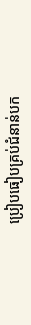ប្រៀបធៀបគ្រប់ជំនាន់បក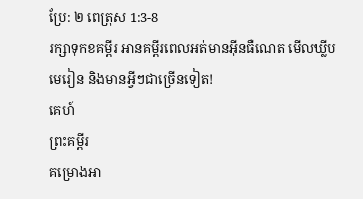ប្រែ: ២ ពេត្រុស 1:3-8
រក្សាទុកខគម្ពីរ អានគម្ពីរពេលអត់មានអ៊ីនធឺណេត មើលឃ្លីបមេរៀន និងមានអ្វីៗជាច្រើនទៀត!
គេហ៍
ព្រះគម្ពីរ
គម្រោងអា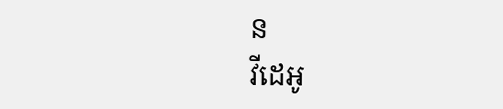ន
វីដេអូ